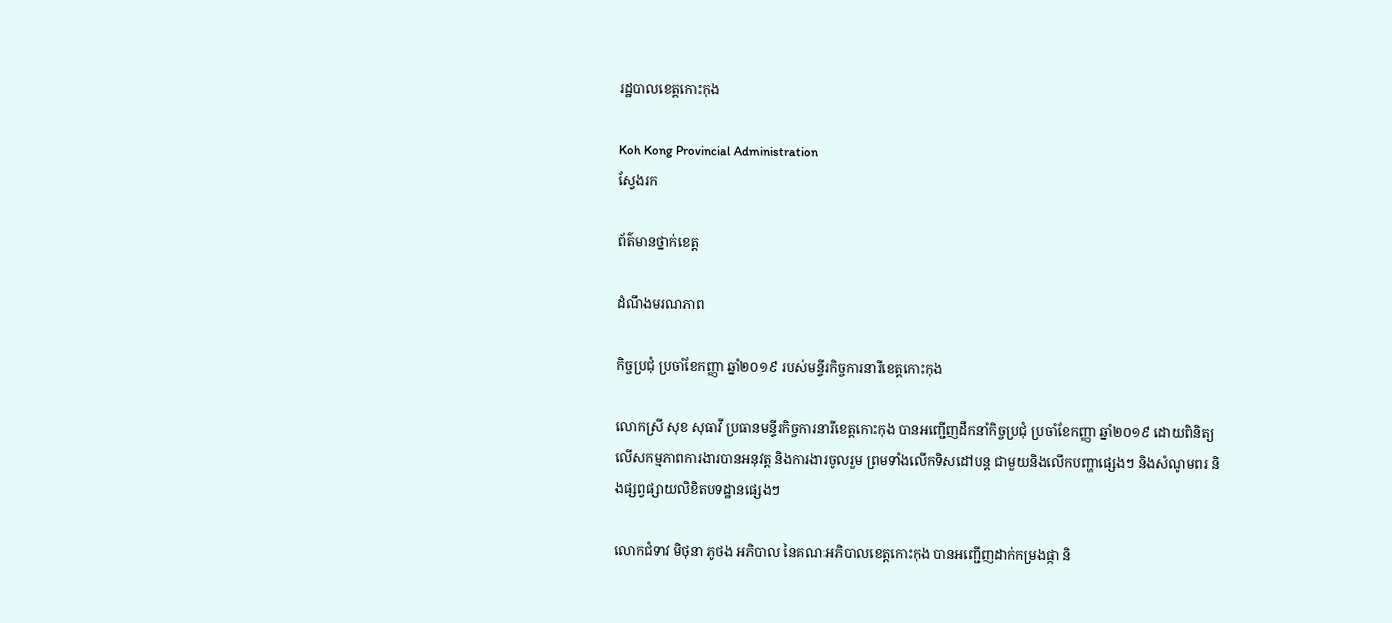រដ្ឋបាលខេត្តកោះកុង

Koh Kong Provincial Administration
ស្វែងរក

ព័ត៌មានថ្នាក់ខេត្ត

ដំណឹងមរណភាព

កិច្ចប្រជុំ ប្រចាំខែកញ្ញា ឆ្នាំ២០១៩ របស់មន្ទីរកិច្ចការនារីខេត្តកោះកុង

លោកស្រី សុខ សុធាវី ប្រធានមន្ទីរកិច្ចការនារីខេត្តកោះកុង បានអញ្ជើញដឹកនាំកិច្ចប្រជុំ ប្រចាំខែកញ្ញា ឆ្នាំ២០១៩ ដោយពិនិត្យលើសកម្មភាពការងារបានអនុវត្ត និងការងារចូលរួម ព្រមទាំងលើកទិសដៅបន្ត ជាមួយនិងលើកបញ្ហាផ្សេងៗ និងសំណូមពរ និងផ្សព្វផ្សាយលិខិតបទដ្ឋានផ្សេងៗ

លោកជំទាវ មិថុនា ភូថង អភិបាល នៃគណៈអភិបាលខេត្តកោះកុង បានអញ្ជើញដាក់កម្រងផ្កា និ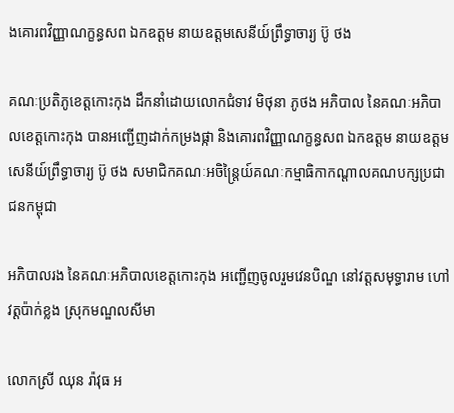ងគោរពវិញ្ញាណក្ខន្ធសព ឯកឧត្តម នាយឧត្តមសេនីយ៍ព្រឹទ្ធាចារ្យ ប៊ូ ថង

គណៈប្រតិភូខេត្តកោះកុង ដឹកនាំដោយលោកជំទាវ មិថុនា ភូថង អភិបាល នៃគណៈអភិបាលខេត្តកោះកុង បានអញ្ជើញដាក់កម្រងផ្កា និងគោរពវិញ្ញាណក្ខន្ធសព ឯកឧត្តម នាយឧត្តមសេនីយ៍ព្រឹទ្ធាចារ្យ ប៊ូ ថង សមាជិកគណៈអចិន្ត្រៃយ៍គណៈកម្មាធិកាកណ្តាលគណបក្សប្រជាជនកម្ពុជា

អភិបាលរង នៃគណៈអភិបាលខេត្តកោះកុង អញ្ជើញចូលរួមវេនបិណ្ឌ នៅវត្តសមុទ្ធារាម ហៅវត្តប៉ាក់ខ្លង ស្រុកមណ្ឌលសីមា

លោកស្រី ឈុន រ៉ាវុធ អ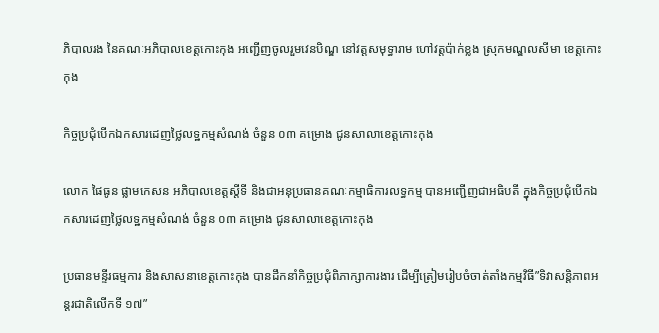ភិបាលរង នៃគណៈអភិបាលខេត្តកោះកុង អញ្ជើញចូលរួមវេនបិណ្ឌ នៅវត្តសមុទ្ធារាម ហៅវត្តប៉ាក់ខ្លង ស្រុកមណ្ឌលសីមា ខេត្តកោះកុង

កិច្ចប្រជុំបើកឯកសារដេញថ្លៃលទ្ឋកម្មសំណង់ ចំនួន ០៣ គម្រោង ជូនសាលាខេត្តកោះកុង

លោក ផៃធូន ផ្លាមកេសន អភិបាលខេត្តស្តីទី និងជាអនុប្រធានគណៈកម្មាធិការលទ្ធកម្ម បានអញ្ជើញជាអធិបតី ក្នុងកិច្ចប្រជុំបើកឯកសារដេញថ្លៃលទ្ឋកម្មសំណង់ ចំនួន ០៣ គម្រោង ជូនសាលាខេត្តកោះកុង

ប្រធានមន្ទីរធម្មការ និងសាសនាខេត្តកោះកុង បានដឹកនាំកិច្ចប្រជុំពិភាក្សាការងារ ដើម្បីត្រៀមរៀបចំចាត់តាំងកម្មវិធី”ទិវាសន្តិភាពអន្តរជាតិលើកទី ១៧”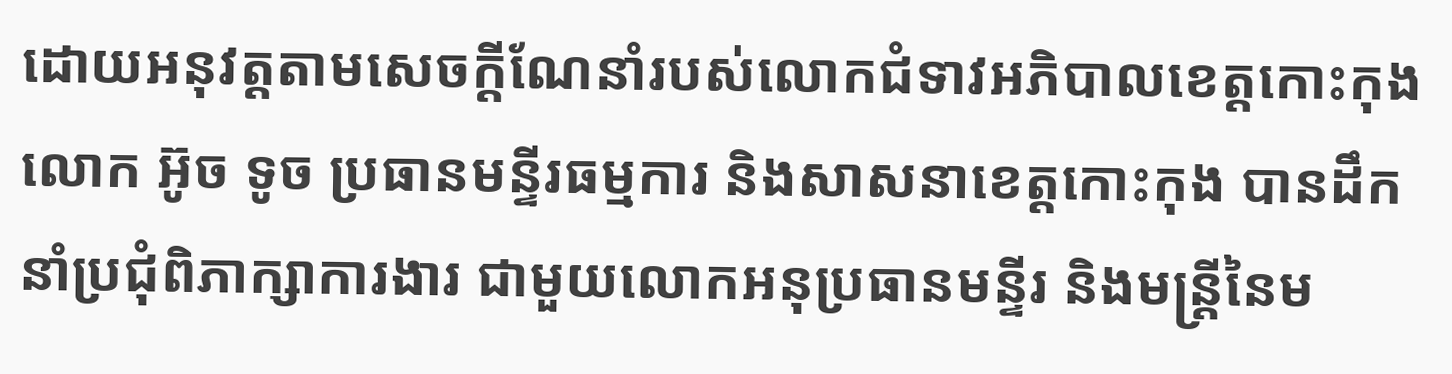ដោយអនុវត្តតាមសេចក្តីណែនាំរបស់លោកជំទាវអភិបាលខេត្តកោះកុង លោក អ៊ូច ទូច ប្រធានមន្ទីរធម្មការ និងសាសនាខេត្តកោះកុង បានដឹកនាំប្រជុំពិភាក្សាការងារ ជាមួយលោកអនុប្រធានមន្ទីរ និងមន្ត្រីនៃម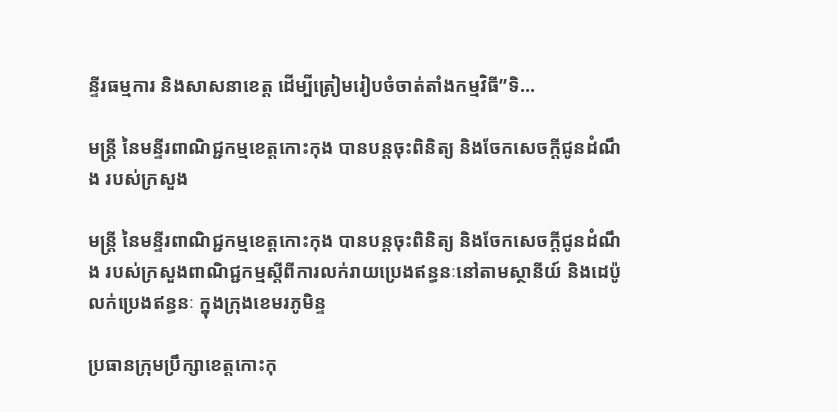ន្ទីរធម្មការ និងសាសនាខេត្ត ដើម្បីត្រៀមរៀបចំចាត់តាំងកម្មវិធី”ទិ...

មន្ត្រី នៃមន្ទីរពាណិជ្ជកម្មខេត្តកោះកុង បានបន្តចុះពិនិត្យ និងចែកសេចក្តីជូនដំណឹង របស់ក្រសួង

មន្ត្រី នៃមន្ទីរពាណិជ្ជកម្មខេត្តកោះកុង បានបន្តចុះពិនិត្យ និងចែកសេចក្តីជូនដំណឹង របស់ក្រសួងពាណិជ្ជកម្មស្តីពីការលក់រាយប្រេងឥន្ធនៈនៅតាមស្ថានីយ៍ និងដេប៉ូលក់ប្រេងឥន្ធនៈ ក្នុងក្រុងខេមរភូមិន្ទ

ប្រធានក្រុមប្រឹក្សាខេត្តកោះកុ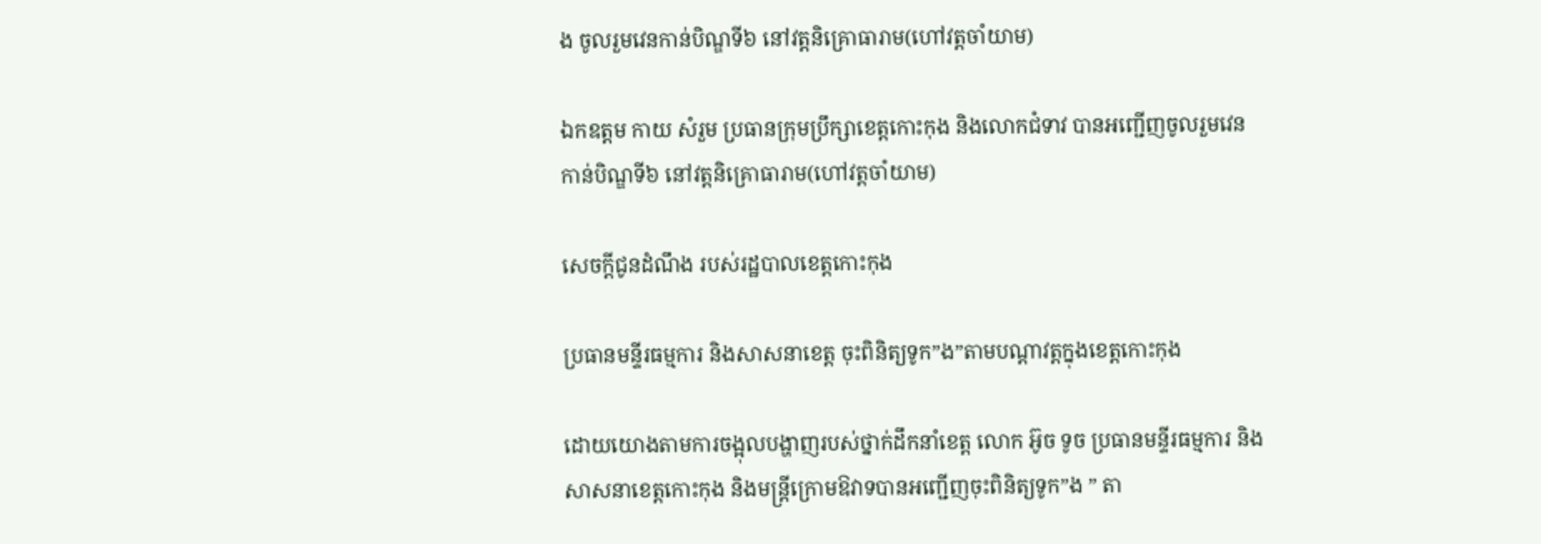ង ចូលរួមវេនកាន់បិណ្ឌទី៦ នៅវត្តនិគ្រោធារាម(ហៅវត្តចាំយាម)

ឯកឧត្តម កាយ សំរួម ប្រធានក្រុមប្រឹក្សាខេត្តកោះកុង និងលោកជំទាវ បានអញ្ជើញចូលរួមវេនកាន់បិណ្ឌទី៦ នៅវត្តនិគ្រោធារាម(ហៅវត្តចាំយាម)

សេចក្តីជូនដំណឹង របស់រដ្ឋបាលខេត្តកោះកុង

ប្រធានមន្ទីរធម្មការ និងសាសនាខេត្ត ចុះពិនិត្យទូក”ង”តាមបណ្ដាវត្តក្នុងខេត្តកោះកុង

ដោយយោងតាមការចង្អុលបង្ហាញរបស់ថ្នាក់ដឹកនាំខេត្ត លោក អ៊ូច ទូច ប្រធានមន្ទីរធម្មការ និងសាសនាខេត្តកោះកុង និងមន្រ្តីក្រោមឱវាទបានអញ្ជើញចុះពិនិត្យទូក”ង ” តា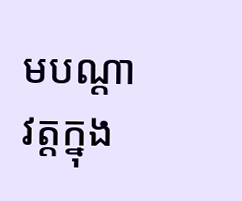មបណ្ដាវត្តក្នុង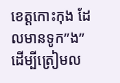ខេត្តកោះកុង ដែលមានទូក”ង” ដើម្បីត្រៀមល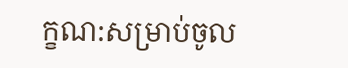ក្ខណ:សម្រាប់ចូល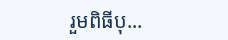រួមពិធីបុ...